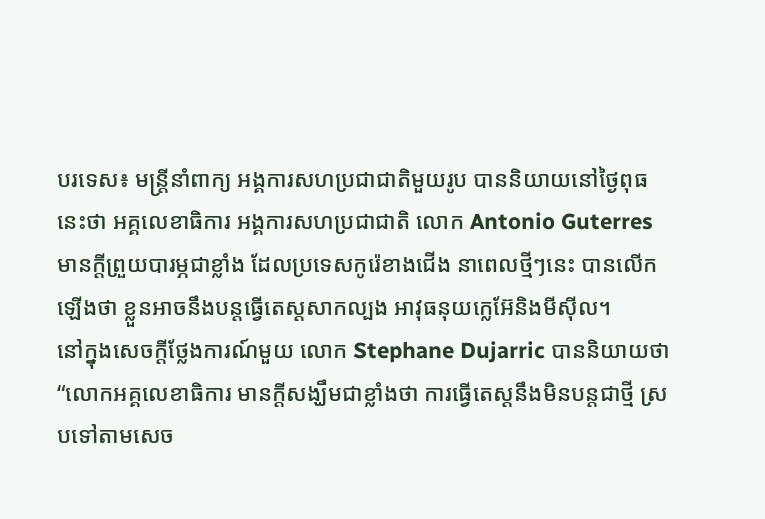បរទេស៖ មន្ត្រីនាំពាក្យ អង្គការសហប្រជាជាតិមួយរូប បាននិយាយនៅថ្ងៃពុធនេះថា អគ្គលេខាធិការ អង្គការសហប្រជាជាតិ លោក Antonio Guterres មានក្តីព្រួយបារម្ភជាខ្លាំង ដែលប្រទេសកូរ៉េខាងជើង នាពេលថ្មីៗនេះ បានលើកឡើងថា ខ្លួនអាចនឹងបន្តធ្វើតេស្តសាកល្បង អាវុធនុយក្លេអ៊ែនិងមីស៊ីល។
នៅក្នុងសេចក្តីថ្លែងការណ៍មួយ លោក Stephane Dujarric បាននិយាយថា
“លោកអគ្គលេខាធិការ មានក្តីសង្ឃឹមជាខ្លាំងថា ការធ្វើតេស្តនឹងមិនបន្តជាថ្មី ស្របទៅតាមសេច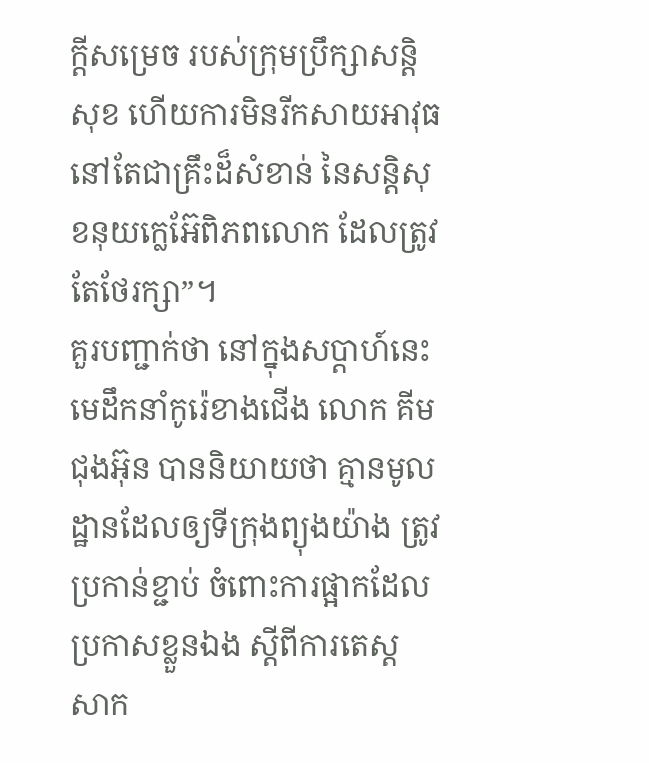ក្តីសម្រេច របស់ក្រុមប្រឹក្សាសន្តិសុខ ហើយការមិនរីកសាយអាវុធ នៅតែជាគ្រឹះដ៏សំខាន់ នៃសន្តិសុខនុយក្លេអ៊ែពិភពលោក ដែលត្រូវតែថែរក្សា”។
គួរបញ្ជាក់ថា នៅក្នុងសប្ដាហ៍នេះ មេដឹកនាំកូរ៉េខាងជើង លោក គីម ជុងអ៊ុន បាននិយាយថា គ្មានមូលដ្ឋានដែលឲ្យទីក្រុងព្យុងយ៉ាង ត្រូវប្រកាន់ខ្ជាប់ ចំពោះការផ្អាកដែលប្រកាសខ្លួនឯង ស្តីពីការតេស្ត សាក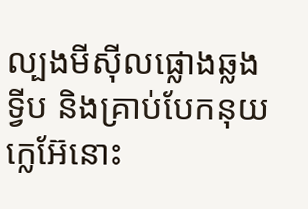ល្បងមីស៊ីលផ្លោងឆ្លងទ្វីប និងគ្រាប់បែកនុយក្លេអ៊ែនោះ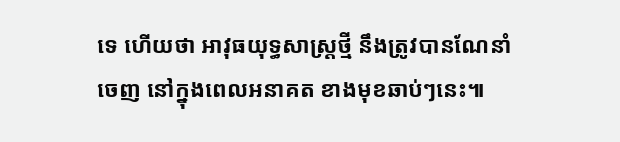ទេ ហើយថា អាវុធយុទ្ធសាស្ត្រថ្មី នឹងត្រូវបានណែនាំចេញ នៅក្នុងពេលអនាគត ខាងមុខឆាប់ៗនេះ៕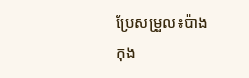ប្រែសម្រួល៖ប៉ាង កុង